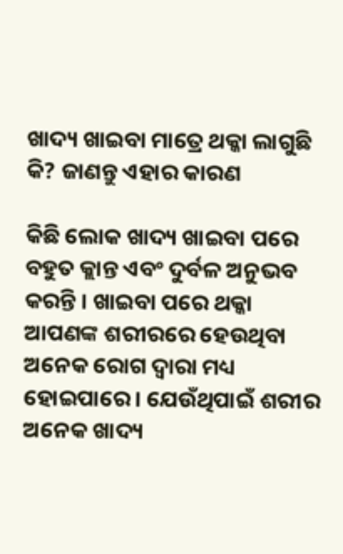ଖାଦ୍ୟ ଖାଇବା ମାତ୍ରେ ଥକ୍କା ଲାଗୁଛି କି? ଜାଣନ୍ତୁ ଏହାର କାରଣ

କିଛି ଲୋକ ଖାଦ୍ୟ ଖାଇବା ପରେ ବହୁତ କ୍ଲାନ୍ତ ଏବଂ ଦୁର୍ବଳ ଅନୁଭବ କରନ୍ତି । ଖାଇବା ପରେ ଥକ୍କା ଆପଣଙ୍କ ଶରୀରରେ ହେଉଥିବା ଅନେକ ରୋଗ ଦ୍ୱାରା ମଧ୍ୟ ହୋଇପାରେ । ଯେଉଁଥିପାଇଁ ଶରୀର ଅନେକ ଖାଦ୍ୟ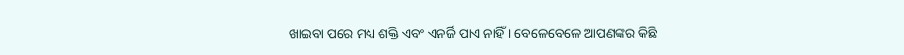ଖାଇବା ପରେ ମଧ୍ୟ ଶକ୍ତି ଏବଂ ଏନର୍ଜି ପାଏ ନାହିଁ । ବେଳେବେଳେ ଆପଣଙ୍କର କିଛି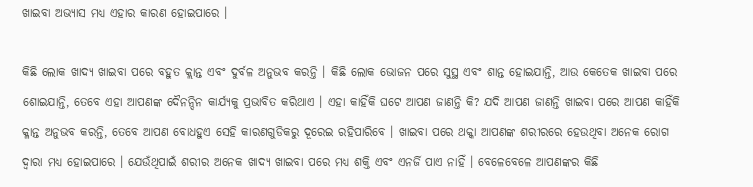ଖାଇବା ଅଭ୍ୟାସ ମଧ୍ୟ ଏହାର କାରଣ ହୋଇପାରେ ।

କିଛି ଲୋକ ଖାଦ୍ୟ ଖାଇବା ପରେ ବହୁତ କ୍ଲାନ୍ତ ଏବଂ ଦୁର୍ବଳ ଅନୁଭବ କରନ୍ତି । କିଛି ଲୋକ ଭୋଜନ ପରେ ସୁସ୍ଥ ଏବଂ ଶାନ୍ତ ହୋଇଯାନ୍ତି, ଆଉ କେତେକ ଖାଇବା ପରେ ଶୋଇଯାନ୍ତି, ତେବେ ଏହା ଆପଣଙ୍କ ଦୈନନ୍ଦିନ କାର୍ଯ୍ୟକୁ ପ୍ରଭାବିତ କରିଥାଏ । ଏହା କାହିଁକି ଘଟେ ଆପଣ ଜାଣନ୍ତି କି? ଯଦି ଆପଣ ଜାଣନ୍ତି ଖାଇବା ପରେ ଆପଣ କାହିଁକି କ୍ଳାନ୍ତ ଅନୁଭବ କରନ୍ତି, ତେବେ ଆପଣ ବୋଧହୁଏ ସେହି କାରଣଗୁଡିକରୁ ଦୂରେଇ ରହିପାରିବେ । ଖାଇବା ପରେ ଥକ୍କା ଆପଣଙ୍କ ଶରୀରରେ ହେଉଥିବା ଅନେକ ରୋଗ ଦ୍ୱାରା ମଧ୍ୟ ହୋଇପାରେ । ଯେଉଁଥିପାଇଁ ଶରୀର ଅନେକ ଖାଦ୍ୟ ଖାଇବା ପରେ ମଧ୍ୟ ଶକ୍ତି ଏବଂ ଏନର୍ଜି ପାଏ ନାହିଁ । ବେଳେବେଳେ ଆପଣଙ୍କର କିଛି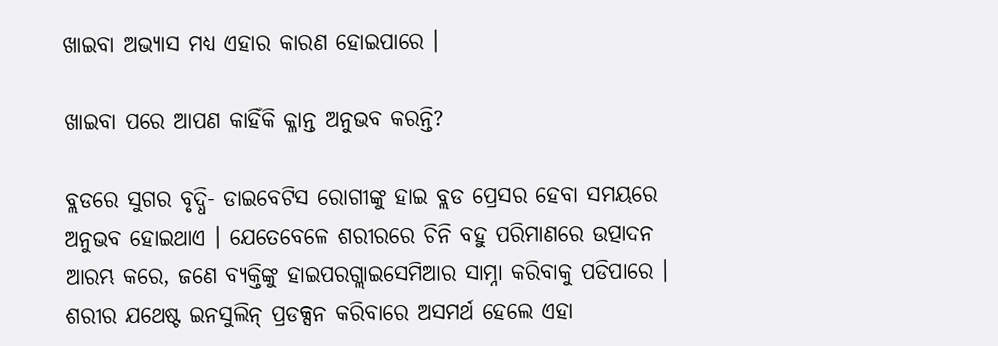ଖାଇବା ଅଭ୍ୟାସ ମଧ୍ୟ ଏହାର କାରଣ ହୋଇପାରେ ।

ଖାଇବା ପରେ ଆପଣ କାହିଁକି କ୍ଳାନ୍ତ ଅନୁଭବ କରନ୍ତି?

ବ୍ଲଡରେ ସୁଗର ବୃଦ୍ଧି- ଡାଇବେଟିସ ରୋଗୀଙ୍କୁ ହାଇ ବ୍ଲଡ ପ୍ରେସର ହେବା ସମୟରେ ଅନୁଭବ ହୋଇଥାଏ । ଯେତେବେଳେ ଶରୀରରେ ଚିନି ବହୁ ପରିମାଣରେ ଉତ୍ପାଦନ ଆରମ୍ଭ କରେ, ଜଣେ ବ୍ୟକ୍ତିଙ୍କୁ ହାଇପରଗ୍ଲାଇସେମିଆର ସାମ୍ନା କରିବାକୁ ପଡିପାରେ । ଶରୀର ଯଥେଷ୍ଟ ଇନସୁଲିନ୍ ପ୍ରଡକ୍ସନ କରିବାରେ ଅସମର୍ଥ ହେଲେ ଏହା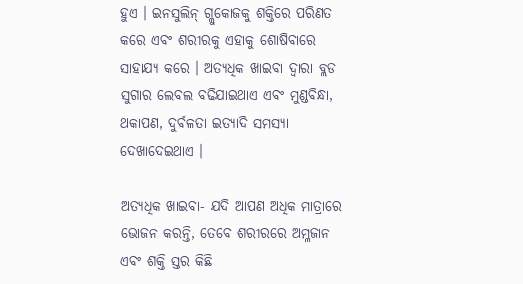ହୁଏ । ଇନସୁଲିନ୍ ଗ୍ଲୁକୋଜକୁ ଶକ୍ତିରେ ପରିଣତ କରେ ଏବଂ ଶରୀରକୁ ଏହାକୁ ଶୋଷିବାରେ ସାହାଯ୍ୟ କରେ । ଅତ୍ୟଧିକ ଖାଇବା ଦ୍ୱାରା ବ୍ଲଡ ସୁଗାର ଲେବଲ ବଢିଯାଇଥାଏ ଏବଂ ମୁଣ୍ଡବିନ୍ଧା, ଥକାପଣ, ଦୁର୍ବଳତା ଇତ୍ୟାଦି ସମସ୍ୟା ଦେଖାଦେଇଥାଏ ।

ଅତ୍ୟଧିକ ଖାଇବା- ଯଦି ଆପଣ ଅଧିକ ମାତ୍ରାରେ ଭୋଜନ କରନ୍ତି, ତେବେ ଶରୀରରେ ଅମ୍ଳଜାନ ଏବଂ ଶକ୍ତି ସ୍ତର କିଛି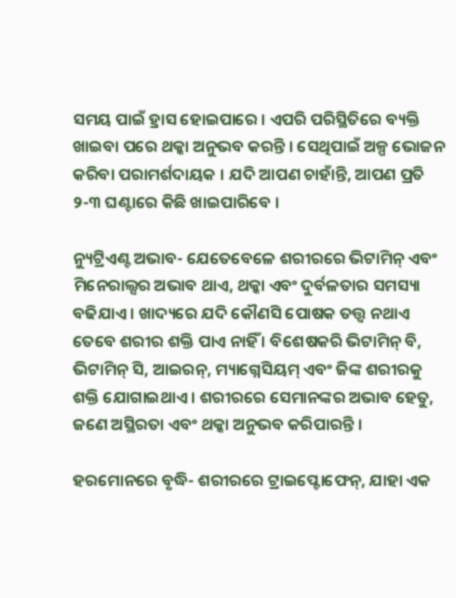ସମୟ ପାଇଁ ହ୍ରାସ ହୋଇପାରେ । ଏପରି ପରିସ୍ଥିତିରେ ବ୍ୟକ୍ତି ଖାଇବା ପରେ ଥକ୍କା ଅନୁଭବ କରନ୍ତି । ସେଥିପାଇଁ ଅଳ୍ପ ଭୋଜନ କରିବା ପରାମର୍ଶଦାୟକ । ଯଦି ଆପଣ ଚାହାଁନ୍ତି, ଆପଣ ପ୍ରତି ୨-୩ ଘଣ୍ଟାରେ କିଛି ଖାଇପାରିବେ ।

ନ୍ୟୁଟ୍ରିଏଣ୍ଟ ଅଭାବ- ଯେତେବେଳେ ଶରୀରରେ ଭିଟାମିନ୍ ଏବଂ ମିନେରାଲ୍ସର ଅଭାବ ଥାଏ, ଥକ୍କା ଏବଂ ଦୁର୍ବଳତାର ସମସ୍ୟା ବଢିଯାଏ । ଖାଦ୍ୟରେ ଯଦି କୌଣସି ପୋଷକ ତତ୍ତ୍ୱ ନଥାଏ ତେବେ ଶରୀର ଶକ୍ତି ପାଏ ନାହିଁ । ବିଶେଷକରି ଭିଟାମିନ୍ ବି, ଭିଟାମିନ୍ ସି, ଆଇରନ୍, ମ୍ୟାଗ୍ନେସିୟମ୍ ଏବଂ ଜିଙ୍କ ଶରୀରକୁ ଶକ୍ତି ଯୋଗାଇଥାଏ । ଶରୀରରେ ସେମାନଙ୍କର ଅଭାବ ହେତୁ, ଜଣେ ଅସ୍ଥିରତା ଏବଂ ଥକ୍କା ଅନୁଭବ କରିପାରନ୍ତି ।

ହରମୋନରେ ବୃଦ୍ଧି- ଶରୀରରେ ଟ୍ରାଇପ୍ଟୋଫେନ୍, ଯାହା ଏକ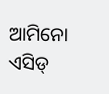ଆମିନୋ ଏସିଡ୍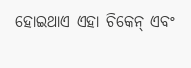ହୋଇଥାଏ ଏହା ଚିକେନ୍ ଏବଂ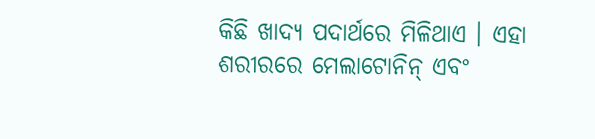କିଛି ଖାଦ୍ୟ ପଦାର୍ଥରେ ମିଳିଥାଏ । ଏହା ଶରୀରରେ ମେଲାଟୋନିନ୍ ଏବଂ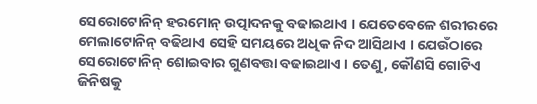ସେରୋଟୋନିନ୍ ହରମୋନ୍ ଉତ୍ପାଦନକୁ ବଢାଇଥାଏ । ଯେତେବେଳେ ଶରୀରରେ ମେଲାଟୋନିନ୍ ବଢିଥାଏ ସେହି ସମୟରେ ଅଧିକ ନିଦ ଆସିଥାଏ । ଯେଉଁଠାରେ ସେରୋଟୋନିନ୍ ଶୋଇବାର ଗୁଣବତ୍ତା ବଢାଇଥାଏ । ତେଣୁ, କୌଣସି ଗୋଟିଏ ଜିନିଷକୁ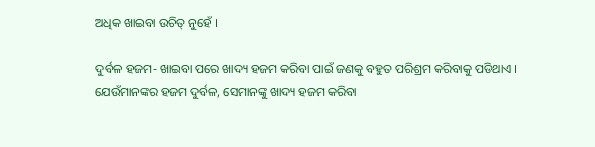ଅଧିକ ଖାଇବା ଉଚିତ୍ ନୁହେଁ ।

ଦୁର୍ବଳ ହଜମ- ଖାଇବା ପରେ ଖାଦ୍ୟ ହଜମ କରିବା ପାଇଁ ଜଣକୁ ବହୁତ ପରିଶ୍ରମ କରିବାକୁ ପଡିଥାଏ । ଯେଉଁମାନଙ୍କର ହଜମ ଦୁର୍ବଳ, ସେମାନଙ୍କୁ ଖାଦ୍ୟ ହଜମ କରିବା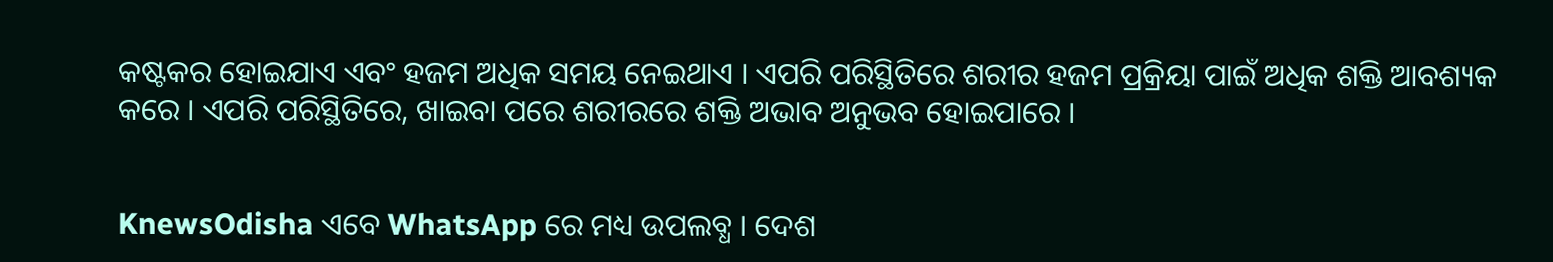କଷ୍ଟକର ହୋଇଯାଏ ଏବଂ ହଜମ ଅଧିକ ସମୟ ନେଇଥାଏ । ଏପରି ପରିସ୍ଥିତିରେ ଶରୀର ହଜମ ପ୍ରକ୍ରିୟା ପାଇଁ ଅଧିକ ଶକ୍ତି ଆବଶ୍ୟକ କରେ । ଏପରି ପରିସ୍ଥିତିରେ, ଖାଇବା ପରେ ଶରୀରରେ ଶକ୍ତି ଅଭାବ ଅନୁଭବ ହୋଇପାରେ ।


KnewsOdisha ଏବେ WhatsApp ରେ ମଧ୍ୟ ଉପଲବ୍ଧ । ଦେଶ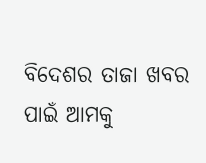ବିଦେଶର ତାଜା ଖବର ପାଇଁ ଆମକୁ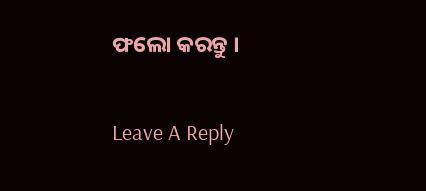ଫଲୋ କରନ୍ତୁ ।

Leave A Reply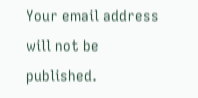Your email address will not be published.